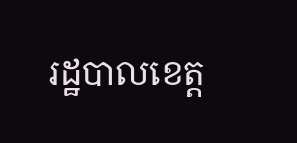រដ្ឋបាលខេត្ត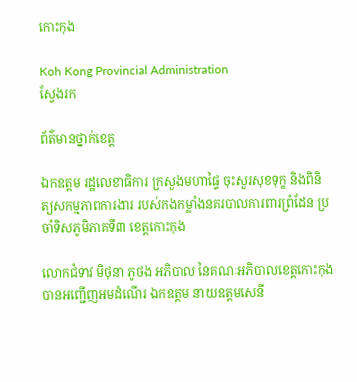កោះកុង

Koh Kong Provincial Administration
ស្វែងរក

ព័ត៌មានថ្នាក់ខេត្ត

ឯកឧត្តម រដ្ឋលេខាធិការ ក្រសួងមហាផ្ទៃ ចុះសួរសុខទុក្ខ និងពិនិត្យសកម្មភាពការងារ របស់កងកម្លាំងនគរបាលការពារព្រំដែន ប្រចាំទិសភូមិភាគទី៣ ខេត្តកោះកុង

លោកជំទាវ មិថុនា ភូថង អភិបាល នៃគណៈអភិបាលខេត្តកោះកុង បានអញ្ជើញអមដំណើរ ឯកឧត្តម នាយឧត្តមសេនី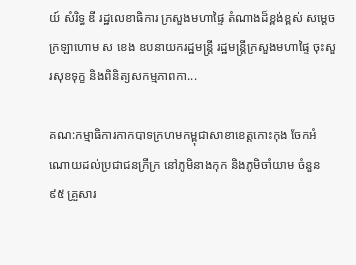យ៍ សំរិទ្ធ ឌី រដ្ឋលេខាធិការ ក្រសួងមហាផ្ទៃ តំណាងដ៏ខ្ពង់ខ្ពស់ សម្តេចក្រឡាហោម ស ខេង ឧបនាយករដ្ឋមន្ត្រី រដ្ឋមន្ត្រីក្រសួងមហាផ្ទៃ ចុះសួរសុខទុក្ខ និងពិនិត្យសកម្មភាពកា...

គណ:កម្មាធិការកាកបាទក្រហមកម្ពុជាសាខាខេត្តកោះកុង ចែកអំណោយដល់ប្រជាជនក្រីក្រ នៅភូមិនាងកុក និងភូមិចាំយាម ចំនួន ៩៥ គ្រួសារ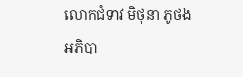លោកជំទាវ មិថុនា ភូថង អភិបា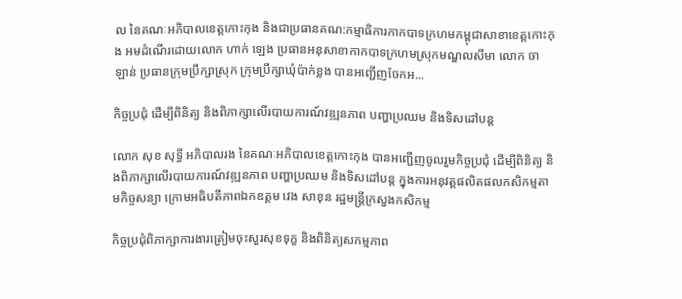ល នៃគណៈអភិបាលខេត្តកោះកុង និងជាប្រធានគណ:កម្មាធិការកាកបាទក្រហមកម្ពុជាសាខាខេត្តកោះកុង អមដំណើរដោយលោក ហាក់ ឡេង ប្រធានអនុសាខាកាកបាទក្រហមស្រុកមណ្ឌលសីមា លោក ចា ឡាន់ ប្រធានក្រុមប្រឹក្សាស្រុក ក្រុមប្រឹក្សាឃុំប៉ាក់ខ្លង បានអញ្ជើញចែកអ...

កិច្ចប្រជុំ ដើម្បីពិនិត្យ និងពិភាក្សាលើរបាយការណ៍វឌ្ឍនភាព បញ្ហាប្រឈម និងទិសដៅបន្ត

លោក សុខ សុទ្ធី អភិបាលរង នៃគណៈអភិបាលខេត្តកោះកុង បានអញ្ជើញចូលរួមកិច្ចប្រជុំ ដើម្បីពិនិត្យ និងពិភាក្សាលើរបាយការណ៍វឌ្ឍនភាព បញ្ហាប្រឈម និងទិសដៅបន្ត ក្នុងការអនុវត្តផលិតផលកសិកម្មតាមកិច្ចសន្យា ក្រោមអធិបតីភាពឯកឧត្តម វេង សាខុន រដ្ឋមន្រ្តីក្រសួងកសិកម្ម

កិច្ចប្រជុំពិភាក្សាការងារត្រៀមចុះសួរសុខទុក្ខ និងពិនិត្យសកម្មភាព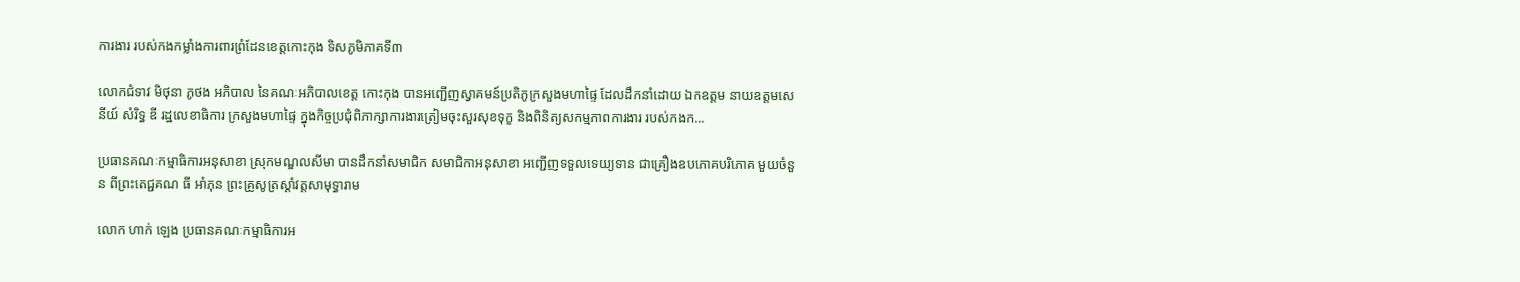ការងារ របស់កងកម្លាំងការពារព្រំដែនខេត្តកោះកុង ទិសភូមិភាគទី៣

លោកជំទាវ មិថុនា ភូថង អភិបាល នៃគណៈអភិបាលខេត្ត កោះកុង បានអញ្ជើញស្វាគមន៍ប្រតិភូក្រសួងមហាផ្ទៃ ដែលដឹកនាំដោយ ឯកឧត្តម នាយឧត្តមសេនីយ៍ សំរិទ្ធ ឌី រដ្ឋលេខាធិការ ក្រសួងមហាផ្ទៃ ក្នុងកិច្ចប្រជុំពិភាក្សាការងារត្រៀមចុះសួរសុខទុក្ខ និងពិនិត្យសកម្មភាពការងារ របស់កងក...

ប្រធានគណៈកម្មាធិការអនុសាខា ស្រុកមណ្ឌលសីមា បានដឹកនាំសមាជិក សមាជិកាអនុសាខា អញ្ជើញទទួលទេយ្យទាន ជាគ្រឿងឧបភោគបរិភោគ មួយចំនួន ពីព្រះតេជ្ជគណ ធី អាំភុន ព្រះគ្រូសូត្រស្តាំវត្តសាមុទ្ធារាម

លោក ហាក់ ឡេង ប្រធានគណៈកម្មាធិការអ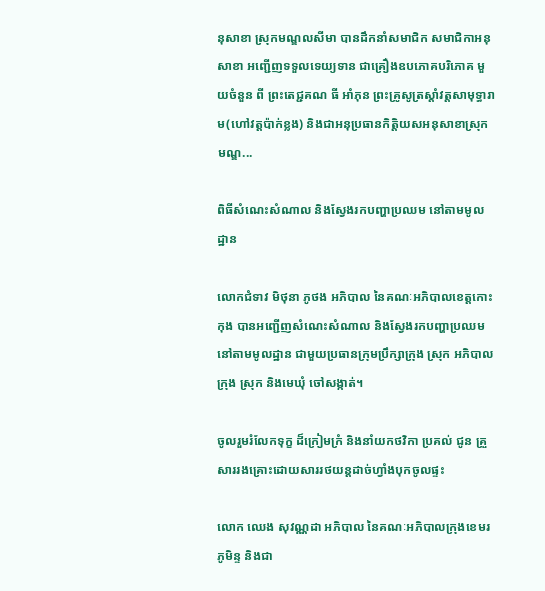នុសាខា ស្រុកមណ្ឌលសីមា បានដឹកនាំសមាជិក សមាជិកាអនុសាខា អញ្ជើញទទួលទេយ្យទាន ជាគ្រឿងឧបភោគបរិភោគ មួយចំនួន ពី ព្រះតេជ្ជគណ ធី អាំភុន ព្រះគ្រូសូត្រស្តាំវត្តសាមុទ្ធារាម(ហៅវត្តប៉ាក់ខ្លង) និងជាអនុប្រធានកិត្តិយសអនុសាខាស្រុកមណ្ឌ...

ពិធីសំណេះសំណាល និងស្វែងរកបញ្ហាប្រឈម នៅតាមមូលដ្ឋាន

លោកជំទាវ មិថុនា ភូថង អភិបាល នៃគណៈអភិបាលខេត្តកោះកុង បានអញ្ជើញសំណេះសំណាល និងស្វែងរកបញ្ហាប្រឈម នៅតាមមូលដ្ឋាន ជាមួយប្រធានក្រុមប្រឹក្សាក្រុង ស្រុក អភិបាលក្រុង ស្រុក និងមេឃុំ ចៅសង្កាត់។

ចូលរួមរំលែកទុក្ខ ដ៏ក្រៀមក្រំ និងនាំយកថវិកា ប្រគល់ ជូន គ្រួសាររងគ្រោះដោយសាររថយន្តដាច់ហ្វាំងបុកចូលផ្ទះ

លោក ឈេង សុវណ្ណដា អភិបាល នៃគណៈអភិបាលក្រុងខេមរភូមិន្ទ និងជា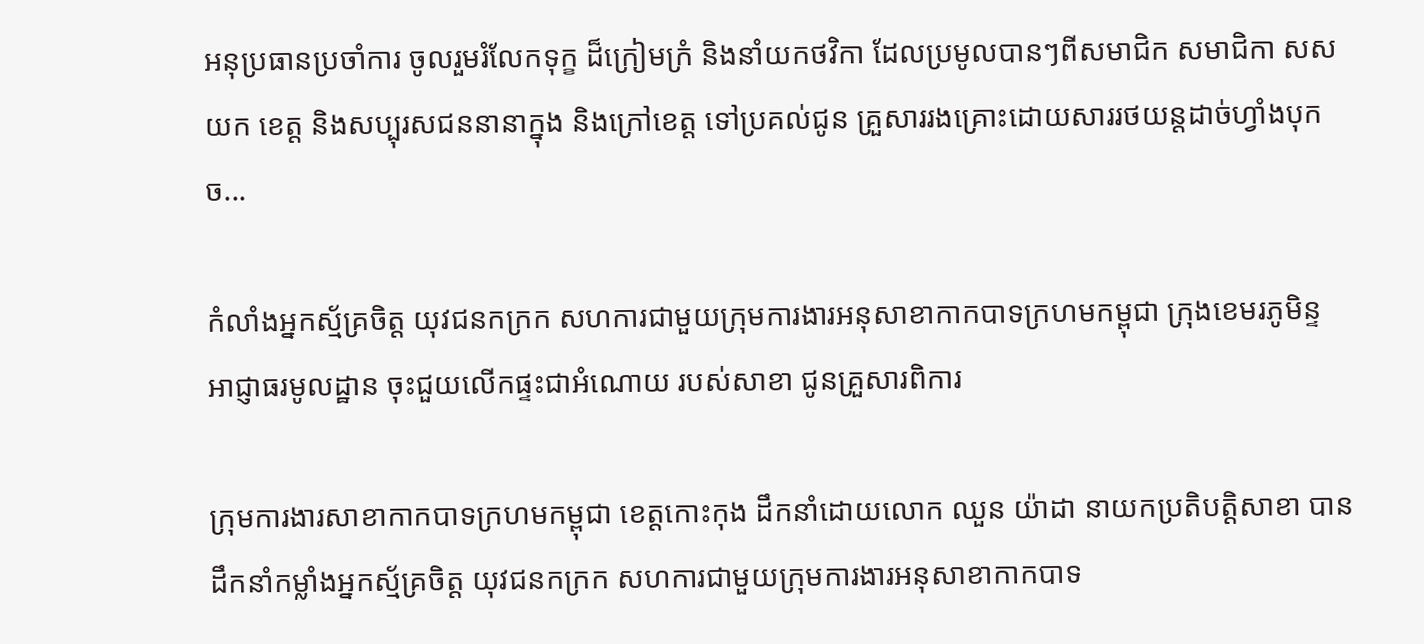អនុប្រធានប្រចាំការ ចូលរួមរំលែកទុក្ខ ដ៏ក្រៀមក្រំ និងនាំយកថវិកា ដែលប្រមូលបានៗពីសមាជិក សមាជិកា សសយក ខេត្ត និងសប្បុរសជននានាក្នុង និងក្រៅខេត្ត ទៅប្រគល់ជូន គ្រួសាររងគ្រោះដោយសាររថយន្តដាច់ហ្វាំងបុកច...

កំលាំងអ្នកស្ម័គ្រចិត្ត យុវជនកក្រក សហការជាមួយក្រុមការងារអនុសាខាកាកបាទក្រហមកម្ពុជា ក្រុងខេមរភូមិន្ទ អាជ្ញាធរមូលដ្ឋាន ចុះជួយលើកផ្ទះជាអំណោយ របស់សាខា ជូនគ្រួសារពិការ

ក្រុមការងារសាខាកាកបាទក្រហមកម្ពុជា ខេត្តកោះកុង ដឹកនាំដោយលោក ឈួន យ៉ាដា នាយកប្រតិបត្តិសាខា បាន ដឹកនាំកម្លាំងអ្នកស្ម័គ្រចិត្ត យុវជនកក្រក សហការជាមួយក្រុមការងារអនុសាខាកាកបាទ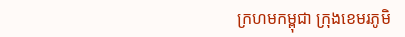ក្រហមកម្ពុជា ក្រុងខេមរភូមិ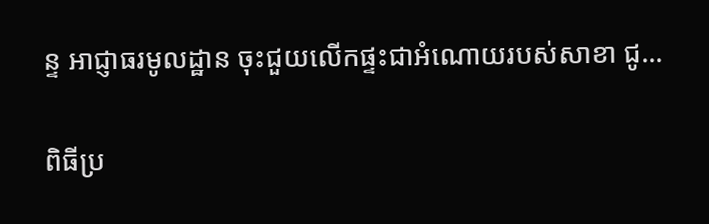ន្ទ អាជ្ញាធរមូលដ្ឋាន ចុះជួយលើកផ្ទះជាអំណោយរបស់សាខា ជូ...

ពិធីប្រ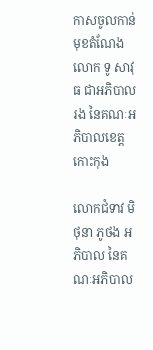កាសចូលកាន់មុខតំណែង លោក ទូ សាវុធ ជាអភិបាលរង នៃគណៈអភិបាលខេត្តកោះកុង

លោកជំទាវ មិថុនា ភូថង អភិបាល នៃគណៈអភិបាល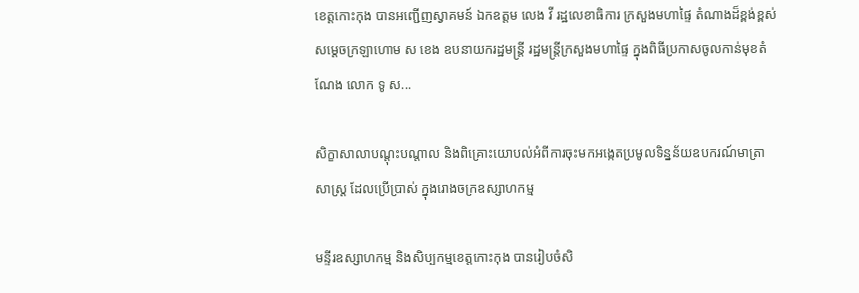ខេត្តកោះកុង បានអញ្ជើញស្វាគមន៍ ឯកឧត្តម លេង វី រដ្ឋលេខាធិការ ក្រសួងមហាផ្ទៃ តំណាងដ៏ខ្ពង់ខ្ពស់សម្តេចក្រឡាហោម ស ខេង ឧបនាយករដ្ឋមន្ត្រី រដ្ឋមន្ត្រីក្រសួងមហាផ្ទៃ ក្នុងពិធីប្រកាសចូលកាន់មុខតំណែង លោក ទូ ស...

សិក្ខាសាលាបណ្តុះបណ្តាល និងពិគ្រោះយោបល់អំពីការចុះមកអង្កេតប្រមូលទិន្នន័យឧបករណ៍មាត្រាសាស្រ្ត ដែលប្រើប្រាស់ ក្នុងរោងចក្រឧស្សាហកម្ម

មន្ទីរឧស្សាហកម្ម និងសិប្បកម្មខេត្តកោះកុង បានរៀបចំសិ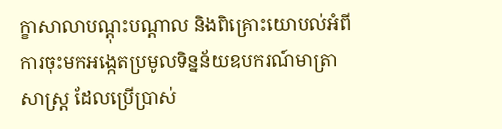ក្ខាសាលាបណ្តុះបណ្តាល និងពិគ្រោះយោបល់អំពីការចុះមកអង្កេតប្រមូលទិន្នន័យឧបករណ៍មាត្រាសាស្រ្ត ដែលប្រើប្រាស់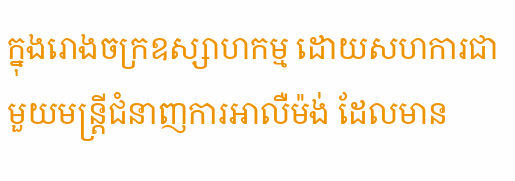ក្នុងរោងចក្រឧស្សាហកម្ម ដោយសហការជាមួយមន្ត្រីជំនាញការអាលឺម៉ង់ ដែលមាន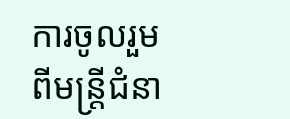ការចូលរួមពីមន្រ្តីជំនា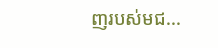ញរបស់មជ...